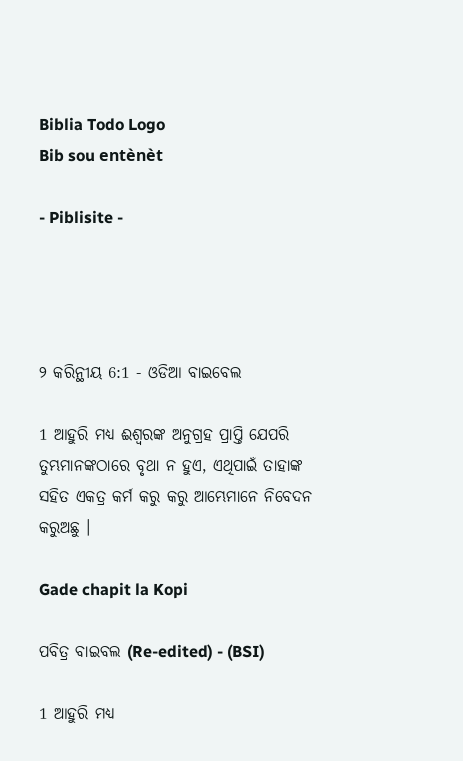Biblia Todo Logo
Bib sou entènèt

- Piblisite -




୨ କରିନ୍ଥୀୟ 6:1 - ଓଡିଆ ବାଇବେଲ

1 ଆହୁରି ମଧ୍ୟ ଈଶ୍ୱରଙ୍କ ଅନୁଗ୍ରହ ପ୍ରାପ୍ତି ଯେପରି ତୁମ୍ଭମାନଙ୍କଠାରେ ବୃଥା ନ ହୁଏ, ଏଥିପାଇଁ ତାହାଙ୍କ ସହିତ ଏକତ୍ର କର୍ମ କରୁ କରୁ ଆମ୍ଭେମାନେ ନିବେଦନ କରୁଅଛୁ ।

Gade chapit la Kopi

ପବିତ୍ର ବାଇବଲ (Re-edited) - (BSI)

1 ଆହୁରି ମଧ୍ୟ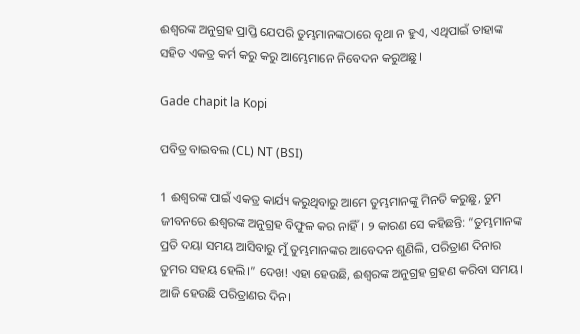ଈଶ୍ଵରଙ୍କ ଅନୁଗ୍ରହ ପ୍ରାପ୍ତି ଯେପରି ତୁମ୍ଭମାନଙ୍କଠାରେ ବୃଥା ନ ହୁଏ, ଏଥିପାଇଁ ତାହାଙ୍କ ସହିତ ଏକତ୍ର କର୍ମ କରୁ କରୁ ଆମ୍ଭେମାନେ ନିବେଦନ କରୁଅଛୁ।

Gade chapit la Kopi

ପବିତ୍ର ବାଇବଲ (CL) NT (BSI)

1 ଈଶ୍ୱରଙ୍କ ପାଇଁ ଏକତ୍ର କାର୍ଯ୍ୟ କରୁଥିବାରୁ ଆମେ ତୁମ୍ଭମାନଙ୍କୁ ମିନତି କରୁଛୁ, ତୁମ ଜୀବନରେ ଈଶ୍ୱରଙ୍କ ଅନୁଗ୍ରହ ବିଫୁଳ କର ନାହିଁ। ୨ କାରଣ ସେ କହିଛନ୍ତି: “ତୁମ୍ଭମାନଙ୍କ ପ୍ରତି ଦୟା ସମୟ ଆସିବାରୁ ମୁଁ ତୁମ୍ଭମାନଙ୍କର ଆବେଦନ ଶୁଣିଲି, ପରିତ୍ରାଣ ଦିନାର ତୁମର ସହୟ ହେଲି।” ଦେଖ! ଏହା ହେଉଛି, ଈଶ୍ୱରଙ୍କ ଅନୁଗ୍ରହ ଗ୍ରହଣ କରିବା ସମୟ। ଆଜି ହେଉଛି ପରିତ୍ରାଣର ଦିନ।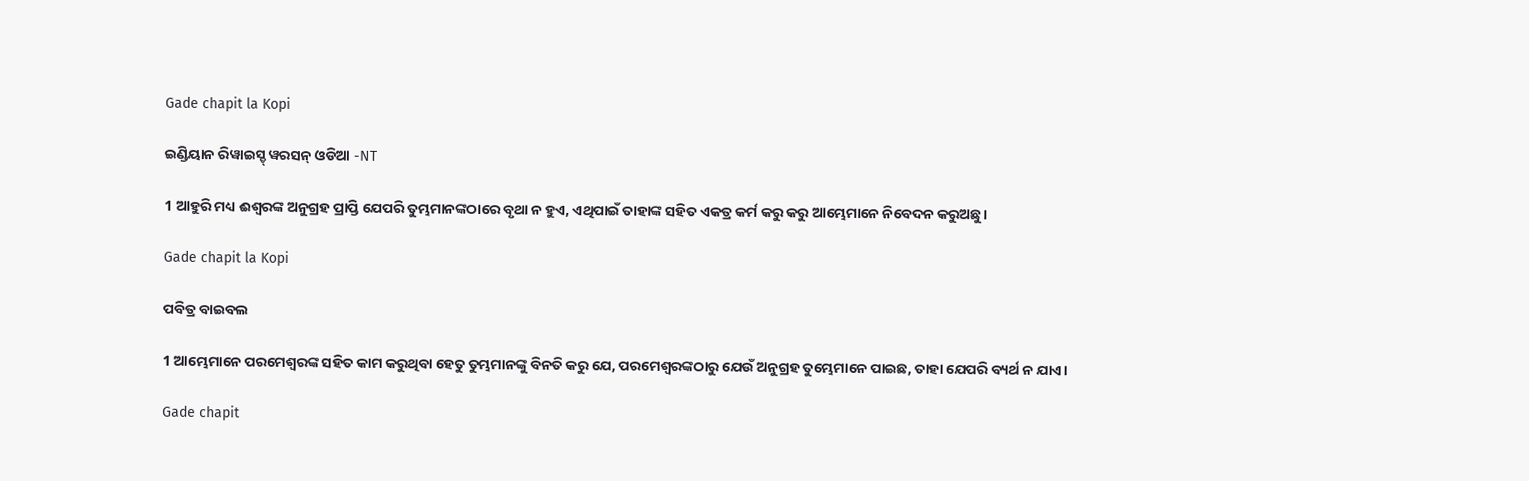Gade chapit la Kopi

ଇଣ୍ଡିୟାନ ରିୱାଇସ୍ଡ୍ ୱରସନ୍ ଓଡିଆ -NT

1 ଆହୁରି ମଧ୍ୟ ଈଶ୍ବରଙ୍କ ଅନୁଗ୍ରହ ପ୍ରାପ୍ତି ଯେପରି ତୁମ୍ଭମାନଙ୍କଠାରେ ବୃଥା ନ ହୁଏ, ଏଥିପାଇଁ ତାହାଙ୍କ ସହିତ ଏକତ୍ର କର୍ମ କରୁ କରୁ ଆମ୍ଭେମାନେ ନିବେଦନ କରୁଅଛୁ।

Gade chapit la Kopi

ପବିତ୍ର ବାଇବଲ

1 ଆମ୍ଭେମାନେ ପରମେଶ୍ୱରଙ୍କ ସହିତ କାମ କରୁଥିବା ହେତୁ ତୁମ୍ଭମାନଙ୍କୁ ବିନତି କରୁ ଯେ, ପରମେଶ୍ୱରଙ୍କଠାରୁ ଯେଉଁ ଅନୁଗ୍ରହ ତୁମ୍ଭେମାନେ ପାଇଛ, ତାହା ଯେପରି ବ୍ୟର୍ଥ ନ ଯାଏ।

Gade chapit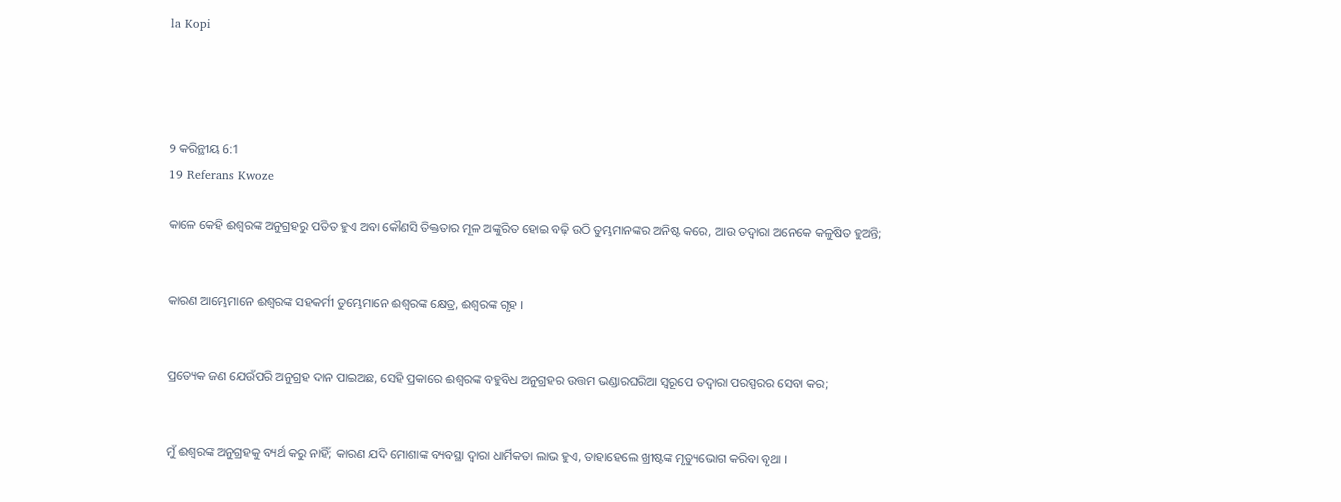la Kopi




୨ କରିନ୍ଥୀୟ 6:1
19 Referans Kwoze

କାଳେ କେହି ଈଶ୍ୱରଙ୍କ ଅନୁଗ୍ରହରୁ ପତିତ ହୁଏ ଅବା କୌଣସି ତିକ୍ତତାର ମୂଳ ଅଙ୍କୁରିତ ହୋଇ ବଢ଼ି ଉଠି ତୁମ୍ଭମାନଙ୍କର ଅନିଷ୍ଟ କରେ, ଆଉ ତଦ୍ୱାରା ଅନେକେ କଳୁଷିତ ହୁଅନ୍ତି;


କାରଣ ଆମ୍ଭେମାନେ ଈଶ୍ୱରଙ୍କ ସହକର୍ମୀ ତୁମ୍ଭେମାନେ ଈଶ୍ୱରଙ୍କ କ୍ଷେତ୍ର, ଈଶ୍ୱରଙ୍କ ଗୃହ ।


ପ୍ରତ୍ୟେକ ଜଣ ଯେଉଁପରି ଅନୁଗ୍ରହ ଦାନ ପାଇଅଛ, ସେହି ପ୍ରକାରେ ଈଶ୍ୱରଙ୍କ ବହୁବିଧ ଅନୁଗ୍ରହର ଉତ୍ତମ ଭଣ୍ଡାରଘରିଆ ସ୍ୱରୂପେ ତଦ୍ୱାରା ପରସ୍ପରର ସେବା କର;


ମୁଁ ଈଶ୍ୱରଙ୍କ ଅନୁଗ୍ରହକୁ ବ୍ୟର୍ଥ କରୁ ନାହିଁ; କାରଣ ଯଦି ମୋଶାଙ୍କ ବ୍ୟବସ୍ଥା ଦ୍ୱାରା ଧାର୍ମିକତା ଲାଭ ହୁଏ, ତାହାହେଲେ ଖ୍ରୀଷ୍ଟଙ୍କ ମୃତ୍ୟୁଭୋଗ କରିବା ବୃଥା ।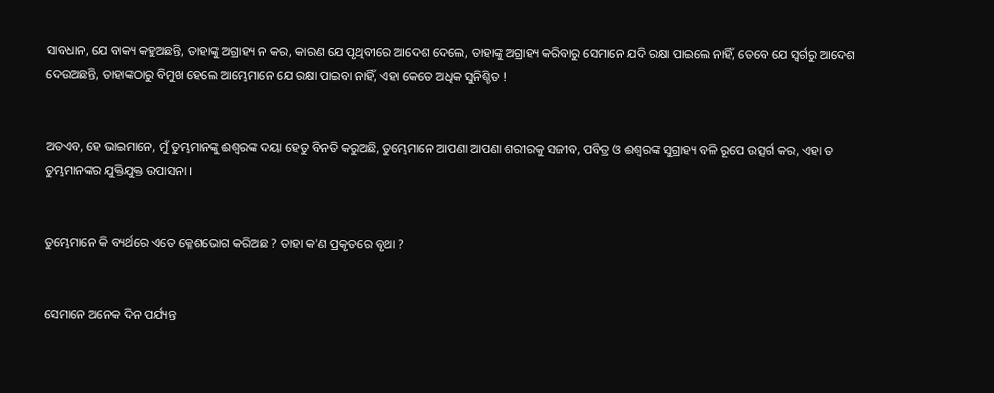ସାବଧାନ, ଯେ ବାକ୍ୟ କହୁଅଛନ୍ତି, ତାହାଙ୍କୁ ଅଗ୍ରାହ୍ୟ ନ କର, କାରଣ ଯେ ପୃଥିବୀରେ ଆଦେଶ ଦେଲେ, ତାହାଙ୍କୁ ଅଗ୍ରାହ୍ୟ କରିବାରୁ ସେମାନେ ଯଦି ରକ୍ଷା ପାଇଲେ ନାହିଁ, ତେବେ ଯେ ସ୍ୱର୍ଗରୁ ଆଦେଶ ଦେଉଅଛନ୍ତି, ତାହାଙ୍କଠାରୁ ବିମୁଖ ହେଲେ ଆମ୍ଭେମାନେ ଯେ ରକ୍ଷା ପାଇବା ନାହିଁ, ଏହା କେତେ ଅଧିକ ସୁନିଶ୍ଚିତ !


ଅତଏବ, ହେ ଭାଇମାନେ, ମୁଁ ତୁମ୍ଭମାନଙ୍କୁ ଈଶ୍ୱରଙ୍କ ଦୟା ହେତୁ ବିନତି କରୁଅଛି, ତୁମ୍ଭେମାନେ ଆପଣା ଆପଣା ଶରୀରକୁ ସଜୀବ, ପବିତ୍ର ଓ ଈଶ୍ୱରଙ୍କ ସୁଗ୍ରାହ୍ୟ ବଳି ରୂପେ ଉତ୍ସର୍ଗ କର, ଏହା ତ ତୁମ୍ଭମାନଙ୍କର ଯୁକ୍ତିଯୁକ୍ତ ଉପାସନା ।


ତୁମ୍ଭେମାନେ କି ବ୍ୟର୍ଥରେ ଏତେ କ୍ଳେଶଭୋଗ କରିଅଛ ? ତାହା କ'ଣ ପ୍ରକୃତରେ ବୃଥା ?


ସେମାନେ ଅନେକ ଦିନ ପର୍ଯ୍ୟନ୍ତ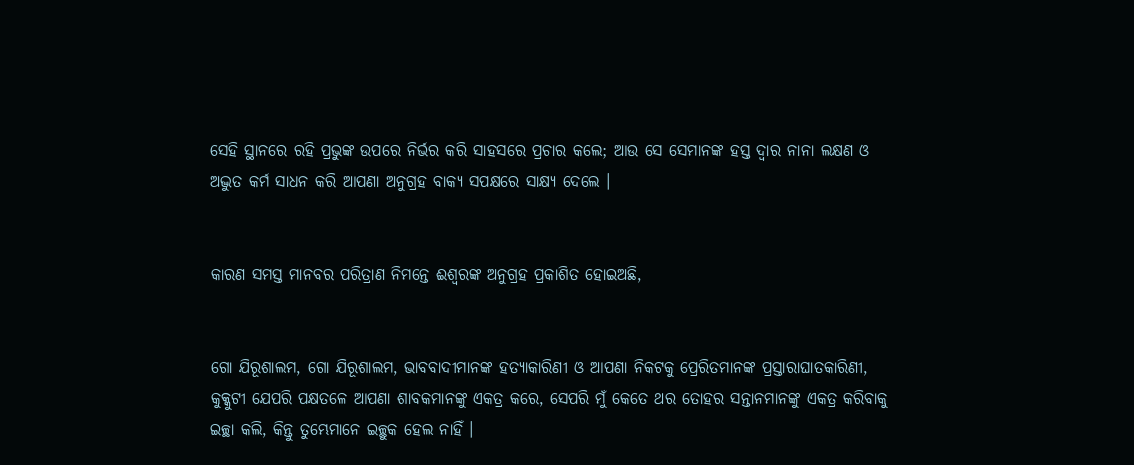ସେହି ସ୍ଥାନରେ ରହି ପ୍ରଭୁଙ୍କ ଉପରେ ନିର୍ଭର କରି ସାହସରେ ପ୍ରଚାର କଲେ; ଆଉ ସେ ସେମାନଙ୍କ ହସ୍ତ ଦ୍ୱାର ନାନା ଲକ୍ଷଣ ଓ ଅଦ୍ଭୁତ କର୍ମ ସାଧନ କରି ଆପଣା ଅନୁଗ୍ରହ ବାକ୍ୟ ସପକ୍ଷରେ ସାକ୍ଷ୍ୟ ଦେଲେ ।


କାରଣ ସମସ୍ତ ମାନବର ପରିତ୍ରାଣ ନିମନ୍ତେ ଈଶ୍ୱରଙ୍କ ଅନୁଗ୍ରହ ପ୍ରକାଶିତ ହୋଇଅଛି,


ଗୋ ଯିରୂଶାଲମ, ଗୋ ଯିରୂଶାଲମ, ଭାବବାଦୀମାନଙ୍କ ହତ୍ୟାକାରିଣୀ ଓ ଆପଣା ନିକଟକୁ ପ୍ରେରିତମାନଙ୍କ ପ୍ରସ୍ତାରାଘାତକାରିଣୀ, କୁକ୍କୁଟୀ ଯେପରି ପକ୍ଷତଳେ ଆପଣା ଶାବକମାନଙ୍କୁ ଏକତ୍ର କରେ, ସେପରି ମୁଁ କେତେ ଥର ତୋହର ସନ୍ତାନମାନଙ୍କୁ ଏକତ୍ର କରିବାକୁ ଇଚ୍ଛା କଲି, କିନ୍ତୁ ତୁମ୍ଭେମାନେ ଇଚ୍ଛୁକ ହେଲ ନାହିଁ ।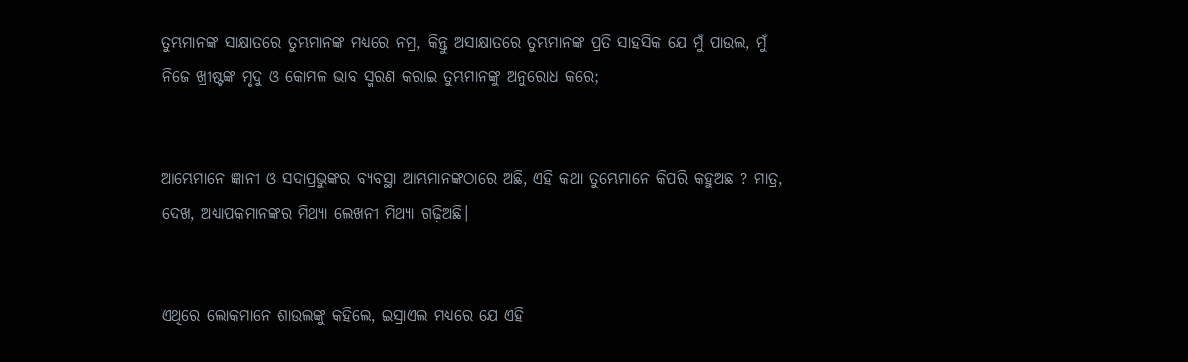ତୁମ୍ଭମାନଙ୍କ ସାକ୍ଷାତରେ ତୁମ୍ଭମାନଙ୍କ ମଧ୍ୟରେ ନମ୍ର, କିନ୍ତୁ ଅସାକ୍ଷାତରେ ତୁମ୍ଭମାନଙ୍କ ପ୍ରତି ସାହସିକ ଯେ ମୁଁ ପାଉଲ, ମୁଁ ନିଜେ ଖ୍ରୀଷ୍ଟଙ୍କ ମୃଦୁ ଓ କୋମଳ ଭାବ ସ୍ମରଣ କରାଇ ତୁମ୍ଭମାନଙ୍କୁ ଅନୁରୋଧ କରେ;


ଆମ୍ଭେମାନେ ଜ୍ଞାନୀ ଓ ସଦାପ୍ରଭୁଙ୍କର ବ୍ୟବସ୍ଥା ଆମ୍ଭମାନଙ୍କଠାରେ ଅଛି, ଏହି କଥା ତୁମ୍ଭେମାନେ କିପରି କହୁଅଛ ? ମାତ୍ର, ଦେଖ, ଅଧ୍ୟାପକମାନଙ୍କର ମିଥ୍ୟା ଲେଖନୀ ମିଥ୍ୟା ଗଢ଼ିଅଛି।


ଏଥିରେ ଲୋକମାନେ ଶାଉଲଙ୍କୁ କହିଲେ, ଇସ୍ରାଏଲ ମଧ୍ୟରେ ଯେ ଏହି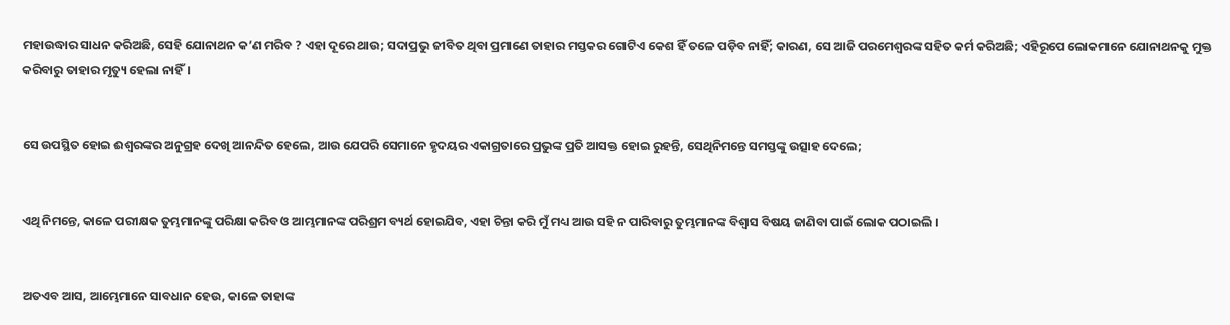ମହାଉଦ୍ଧାର ସାଧନ କରିଅଛି, ସେହି ଯୋନାଥନ କ’ଣ ମରିବ ? ଏହା ଦୂରେ ଥାଉ; ସଦାପ୍ରଭୁ ଜୀବିତ ଥିବା ପ୍ରମାଣେ ତାହାର ମସ୍ତକର ଗୋଟିଏ କେଶ ହିଁ ତଳେ ପଡ଼ିବ ନାହିଁ; କାରଣ, ସେ ଆଜି ପରମେଶ୍ୱରଙ୍କ ସହିତ କର୍ମ କରିଅଛି; ଏହିରୂପେ ଲୋକମାନେ ଯୋନାଥନକୁ ମୁକ୍ତ କରିବାରୁ ତାହାର ମୃତ୍ୟୁ ହେଲା ନାହିଁ।


ସେ ଉପସ୍ଥିତ ହୋଇ ଈଶ୍ୱରଙ୍କର ଅନୁଗ୍ରହ ଦେଖି ଆନନ୍ଦିତ ହେଲେ, ଆଉ ଯେପରି ସେମାନେ ହୃଦୟର ଏକାଗ୍ରତାରେ ପ୍ରଭୁଙ୍କ ପ୍ରତି ଆସକ୍ତ ହୋଇ ରୁହନ୍ତି, ସେଥିନିମନ୍ତେ ସମସ୍ତଙ୍କୁ ଉତ୍ସାହ ଦେଲେ;


ଏଥି ନିମନ୍ତେ, କାଳେ ପରୀକ୍ଷକ ତୁମ୍ଭମାନଙ୍କୁ ପରିକ୍ଷା କରିବ ଓ ଆମ୍ଭମାନଙ୍କ ପରିଶ୍ରମ ବ୍ୟର୍ଥ ହୋଇଯିବ, ଏହା ଚିନ୍ତା କରି ମୁଁ ମଧ୍ୟ ଆଉ ସହି ନ ପାରିବାରୁ ତୁମ୍ଭମାନଙ୍କ ବିଶ୍ୱାସ ବିଷୟ ଜାଣିବା ପାଇଁ ଲୋକ ପଠାଇଲି ।


ଅତଏବ ଆସ, ଆମ୍ଭେମାନେ ସାବଧାନ ହେଉ, କାଳେ ତାହାଙ୍କ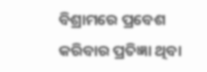ବିଶ୍ରାମରେ ପ୍ରବେଶ କରିବାର ପ୍ରତିଜ୍ଞା ଥିବା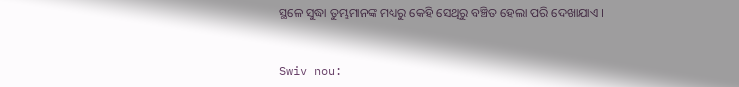ସ୍ଥଳେ ସୁଦ୍ଧା ତୁମ୍ଭମାନଙ୍କ ମଧ୍ୟରୁ କେହି ସେଥିରୁ ବଞ୍ଚିତ ହେଲା ପରି ଦେଖାଯାଏ ।


Swiv nou: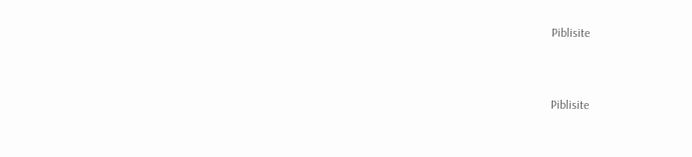Piblisite


Piblisite